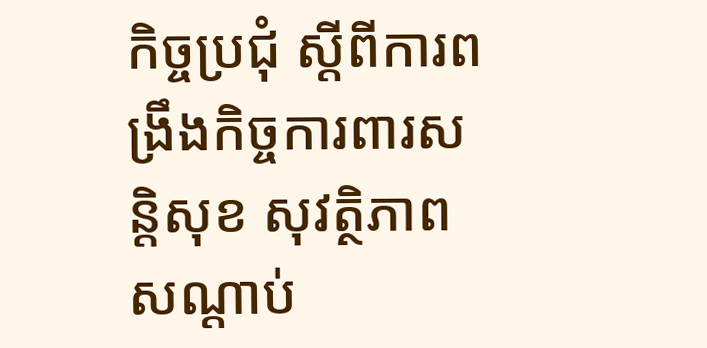កិច្ចប្រជុំ ស្ដីពីការពង្រឹងកិច្ចការពារសន្តិសុខ សុវត្ថិភាព សណ្ដាប់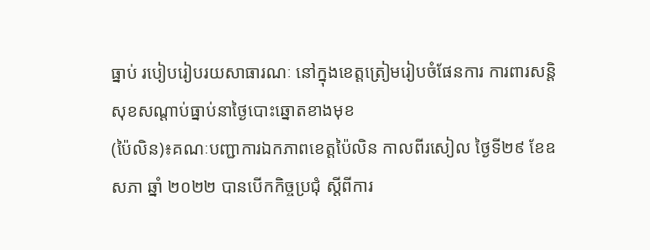ធ្នាប់ របៀបរៀបរយសាធារណៈ នៅក្នុងខេត្តត្រៀមរៀបចំផែនការ ការពារសន្តិសុខសណ្តាប់ធ្នាប់នាថ្ងៃបោះឆ្នោតខាងមុខ
(ប៉ៃលិន)៖គណៈបញ្ជាការឯកភាពខេត្តប៉ៃលិន កាលពីរសៀល ថ្ងៃទី២៩ ខែឧសភា ឆ្នាំ ២០២២ បានបើកកិច្ចប្រជុំ ស្ដីពីការ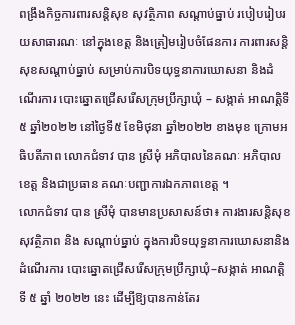ពង្រឹងកិច្ចការពារសន្តិសុខ សុវត្ថិភាព សណ្ដាប់ធ្នាប់ របៀបរៀបរយសាធារណៈ នៅក្នុងខេត្ត និងត្រៀមរៀបចំផែនការ ការពារសន្តិសុខសណ្តាប់ធ្នាប់ សម្រាប់ការបិទយុទ្ធនាការឃោសនា និងដំណើរការ បោះឆ្នោតជ្រើសរើសក្រុមប្រឹក្សាឃុំ – សង្កាត់ អាណត្តិទី ៥ ឆ្នាំ២០២២ នៅថ្ងៃទី៥ ខែមិថុនា ឆ្នាំ២០២២ ខាងមុខ ក្រោមអធិបតីភាព លោកជំទាវ បាន ស្រីមុំ អភិបាលនៃគណៈ អភិបាលខេត្ត និងជាប្រធាន គណៈបញ្ជាការឯកភាពខេត្ត ។
លោកជំទាវ បាន ស្រីមុំ បានមានប្រសាសន៍ថា៖ ការងារសន្តិសុខ សុវត្ថិភាព និង សណ្តាប់ធ្នាប់ ក្នុងការបិទយុទ្ធនាការឃោសនានិងដំណើរការ បោះឆ្នោតជ្រើសរើសក្រុមប្រឹក្សាឃុំ–សង្កាត់ អាណត្តិ ទី ៥ ឆ្នាំ ២០២២ នេះ ដើម្បីឱ្យបានកាន់តែរ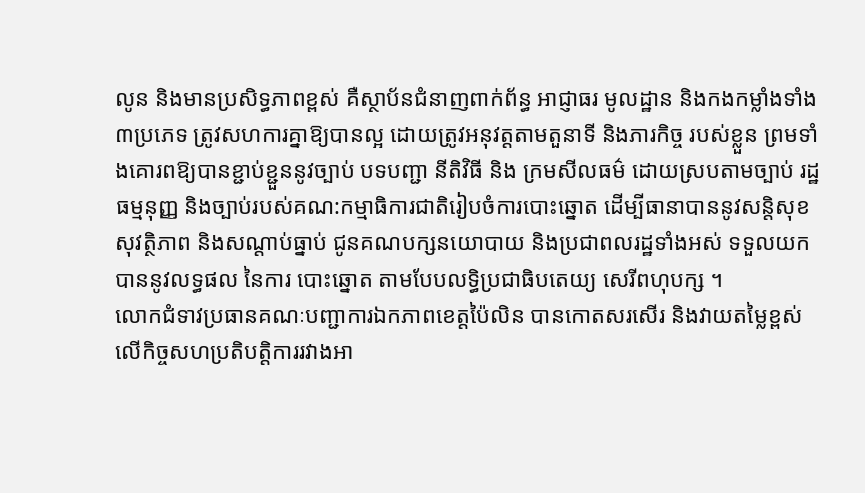លូន និងមានប្រសិទ្ធភាពខ្ពស់ គឺស្ថាប័នជំនាញពាក់ព័ន្ធ អាជ្ញាធរ មូលដ្ឋាន និងកងកម្លាំងទាំង ៣ប្រភេទ ត្រូវសហការគ្នាឱ្យបានល្អ ដោយត្រូវអនុវត្តតាមតួនាទី និងភារកិច្ច របស់ខ្លួន ព្រមទាំងគោរពឱ្យបានខ្ជាប់ខ្ជួននូវច្បាប់ បទបញ្ជា នីតិវិធី និង ក្រមសីលធម៌ ដោយស្របតាមច្បាប់ រដ្ឋធម្មនុញ្ញ និងច្បាប់របស់គណ:កម្មាធិការជាតិរៀបចំការបោះឆ្នោត ដើម្បីធានាបាននូវសន្តិសុខ សុវត្ថិភាព និងសណ្តាប់ធ្នាប់ ជូនគណបក្សនយោបាយ និងប្រជាពលរដ្ឋទាំងអស់ ទទួលយកបាននូវលទ្ធផល នៃការ បោះឆ្នោត តាមបែបលទ្ធិប្រជាធិបតេយ្យ សេរីពហុបក្ស ។
លោកជំទាវប្រធានគណៈបញ្ជាការឯកភាពខេត្តប៉ៃលិន បានកោតសរសើរ និងវាយតម្លៃខ្ពស់ លើកិច្ចសហប្រតិបត្តិការរវាងអា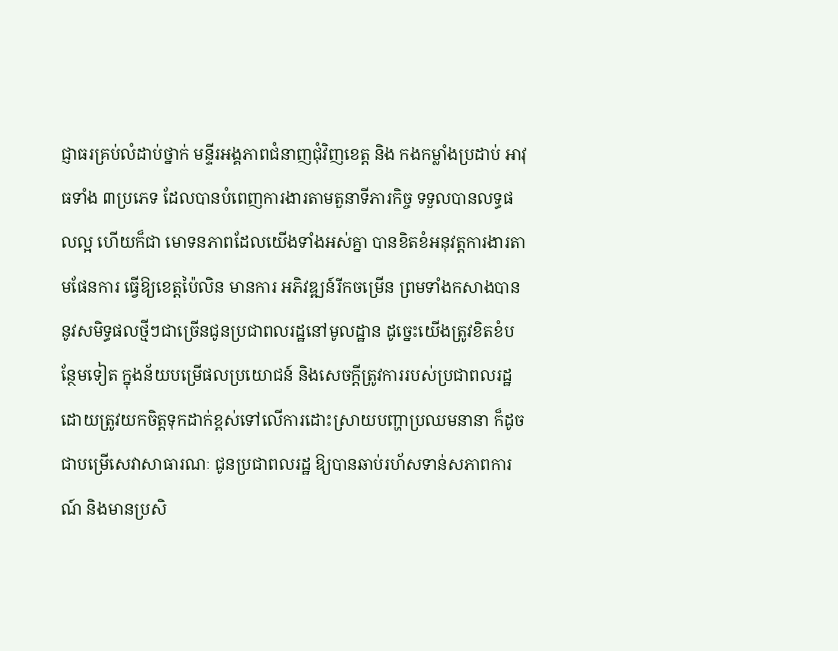ជ្ញាធរគ្រប់លំដាប់ថ្នាក់ មន្ទីរអង្គភាពជំនាញជុំវិញខេត្ត និង កងកម្លាំងប្រដាប់ អាវុធទាំង ៣ប្រភេទ ដែលបានបំពេញការងារតាមតួនាទីភារកិច្ច ទទួលបានលទ្ធផលល្អ ហើយក៏ជា មោទនភាពដែលយើងទាំងអស់គ្នា បានខិតខំអនុវត្តការងារតាមផែនការ ធ្វើឱ្យខេត្តប៉ៃលិន មានការ អភិវឌ្ឍន៍រីកចម្រើន ព្រមទាំងកសាងបាននូវសមិទ្ធផលថ្មីៗជាច្រើនជូនប្រជាពលរដ្ឋនៅមូលដ្ឋាន ដូច្នេះយើងត្រូវខិតខំបន្ថែមទៀត ក្នុងន័យបម្រើផលប្រយោជន៍ និងសេចក្តីត្រូវការរបស់ប្រជាពលរដ្ឋ ដោយត្រូវយកចិត្តទុកដាក់ខ្ពស់ទៅលើការដោះស្រាយបញ្ហាប្រឈមនានា ក៏ដូចជាបម្រើសេវាសាធារណៈ ជូនប្រជាពលរដ្ឋ ឱ្យបានឆាប់រហ័សទាន់សភាពការណ៍ និងមានប្រសិ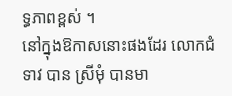ទ្ធភាពខ្ពស់ ។
នៅក្នុងឱកាសនោះផងដែរ លោកជំទាវ បាន ស្រីមុំ បានមា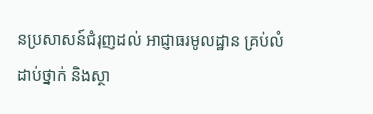នប្រសាសន៍ជំរុញដល់ អាជ្ញាធរមូលដ្ឋាន គ្រប់លំដាប់ថ្នាក់ និងស្ថា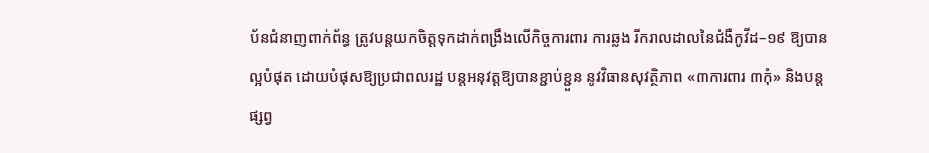ប័នជំនាញពាក់ព័ន្ធ ត្រូវបន្តយកចិត្តទុកដាក់ពង្រឹងលើកិច្ចការពារ ការឆ្លង រីករាលដាលនៃជំងឺកូវីដ–១៩ ឱ្យបានល្អបំផុត ដោយបំផុសឱ្យប្រជាពលរដ្ឋ បន្តអនុវត្តឱ្យបានខ្ជាប់ខ្ជួន នូវវិធានសុវត្ថិភាព «៣ការពារ ៣កុំ» និងបន្តផ្សព្វ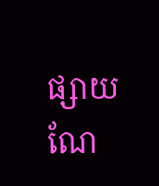ផ្សាយណែ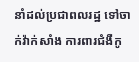នាំដល់ប្រជាពលរដ្ឋ ទៅចាក់វ៉ាក់សាំង ការពារជំងឺកូ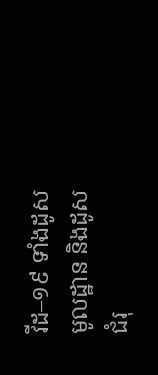វីដ–១៩ ទាំងដូសមូលដ្ឋាន និងដូសជំរុ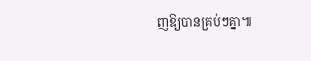ញឱ្យបានគ្រប់ៗគ្នា៕